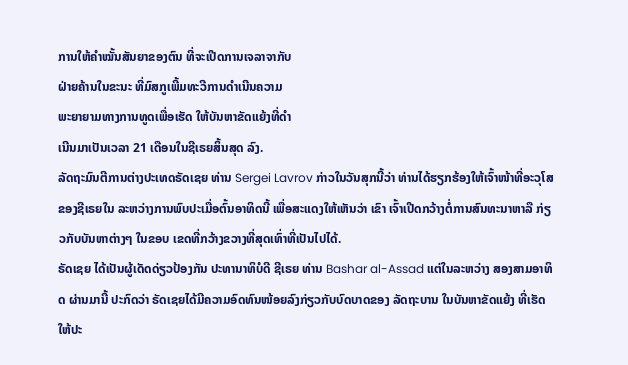ການໃຫ້ຄໍາໝັ້ນສັນຍາຂອງຕົນ ທີ່ຈະເປີດການເຈລາຈາກັບ
ຝ່າຍຄ້ານໃນຂະນະ ທີ່ມົສກູເພີ້ມທະວີການດຳເນີນຄວາມ
ພະຍາຍາມທາງການທູດເພື່ອເຮັດ ໃຫ້ບັນຫາຂັດແຍ້ງທີ່ດຳ
ເນີນມາເປັນເວລາ 21 ເດືອນໃນຊີເຣຍສິ້ນສຸດ ລົງ.
ລັດຖະມົນຕີການຕ່າງປະເທດຣັດເຊຍ ທ່ານ Sergei Lavrov ກ່າວໃນວັນສຸກນີ້ວ່າ ທ່ານໄດ້ຮຽກຮ້ອງໃຫ້ເຈົ້າໜ້າທີ່ອະວຸໂສຂອງຊີເຣຍໃນ ລະຫວ່າງການພົບປະເມື່ອຕົ້ນອາທິດນີ້ ເພື່ອສະແດງໃຫ້ເຫັນວ່າ ເຂົາ ເຈົ້າເປີດກວ້າງຕໍ່ການສົນທະນາຫາລື ກ່ຽວກັບບັນຫາຕ່າງໆ ໃນຂອບ ເຂດທີ່ກວ້າງຂວາງທີ່ສຸດເທົ່າທີ່ເປັນໄປໄດ້.
ຣັດເຊຍ ໄດ້ເປັນຜູ້ເດັດດ່ຽວປ້ອງກັນ ປະທານາທິບໍດີ ຊີເຣຍ ທ່ານ Bashar al-Assad ແຕ່ໃນລະຫວ່າງ ສອງສາມອາທິດ ຜ່ານມານີ້ ປະກົດວ່າ ຣັດເຊຍໄດ້ມີຄວາມອົດທົນໜ້ອຍລົງກ່ຽວກັບບົດບາດຂອງ ລັດຖະບານ ໃນບັນຫາຂັດແຍ້ງ ທີ່ເຮັດໃຫ້ປະ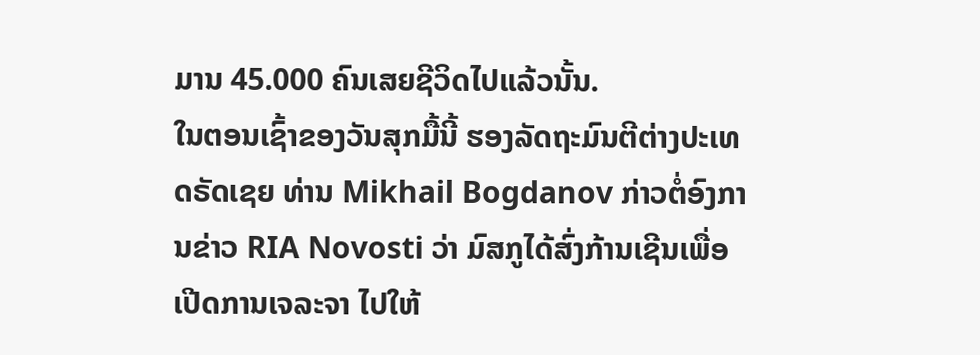ມານ 45.000 ຄົນເສຍຊີວິດໄປແລ້ວນັ້ນ.
ໃນຕອນເຊົ້າຂອງວັນສຸກມື້ນີ້ ຮອງລັດຖະມົນຕີຕ່າງປະເທດຣັດເຊຍ ທ່ານ Mikhail Bogdanov ກ່າວຕໍ່ອົງການຂ່າວ RIA Novosti ວ່າ ມົສກູໄດ້ສົ່ງກ້ານເຊີນເພື່ອເປີດການເຈລະຈາ ໄປໃຫ້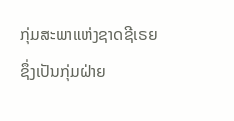ກຸ່ມສະພາແຫ່ງຊາດຊີເຣຍ ຊຶ່ງເປັນກຸ່ມຝ່າຍ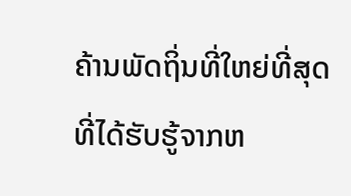ຄ້ານພັດຖິ່ນທີ່ໃຫຍ່ທີ່ສຸດ ທີ່ໄດ້ຮັບຮູ້ຈາກຫ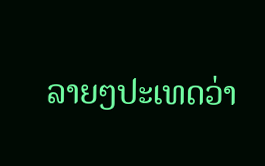ລາຍໆປະເທດວ່າ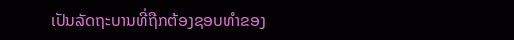ເປັນລັດຖະບານທີ່ຖືກຕ້ອງຊອບທຳຂອງ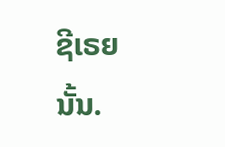ຊີເຣຍ
ນັ້ນ.